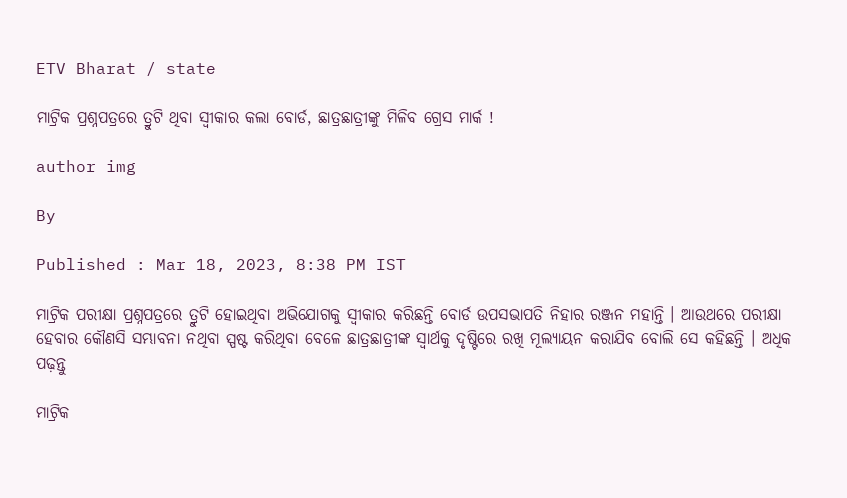ETV Bharat / state

ମାଟ୍ରିକ ପ୍ରଶ୍ନପତ୍ରରେ ତ୍ରୁଟି ଥିବା ସ୍ୱୀକାର କଲା ବୋର୍ଡ, ଛାତ୍ରଛାତ୍ରୀଙ୍କୁ ମିଳିବ ଗ୍ରେସ ମାର୍କ !

author img

By

Published : Mar 18, 2023, 8:38 PM IST

ମାଟ୍ରିକ ପରୀକ୍ଷା ପ୍ରଶ୍ନପତ୍ରରେ ତ୍ରୁଟି ହୋଇଥିବା ଅଭିଯୋଗକୁ ସ୍ବୀକାର କରିଛନ୍ତି ବୋର୍ଡ ଉପସଭାପତି ନିହାର ରଞ୍ଜନ ମହାନ୍ତି । ଆଉଥରେ ପରୀକ୍ଷା ହେବାର କୌଣସି ସମ୍ଭାବନା ନଥିବା ସ୍ପଷ୍ଟ କରିଥିବା ବେଳେ ଛାତ୍ରଛାତ୍ରୀଙ୍କ ସ୍ବାର୍ଥକୁ ଦୃଷ୍ଟିରେ ରଖି ମୂଲ୍ୟାୟନ କରାଯିବ ବୋଲି ସେ କହିଛନ୍ତି । ଅଧିକ ପଢ଼ନ୍ତୁ

ମାଟ୍ରିକ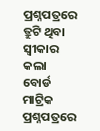ପ୍ରଶ୍ନପତ୍ରରେ ତ୍ରୁଟି ଥିବା ସ୍ୱୀକାର କଲା ବୋର୍ଡ
ମାଟ୍ରିକ ପ୍ରଶ୍ନପତ୍ରରେ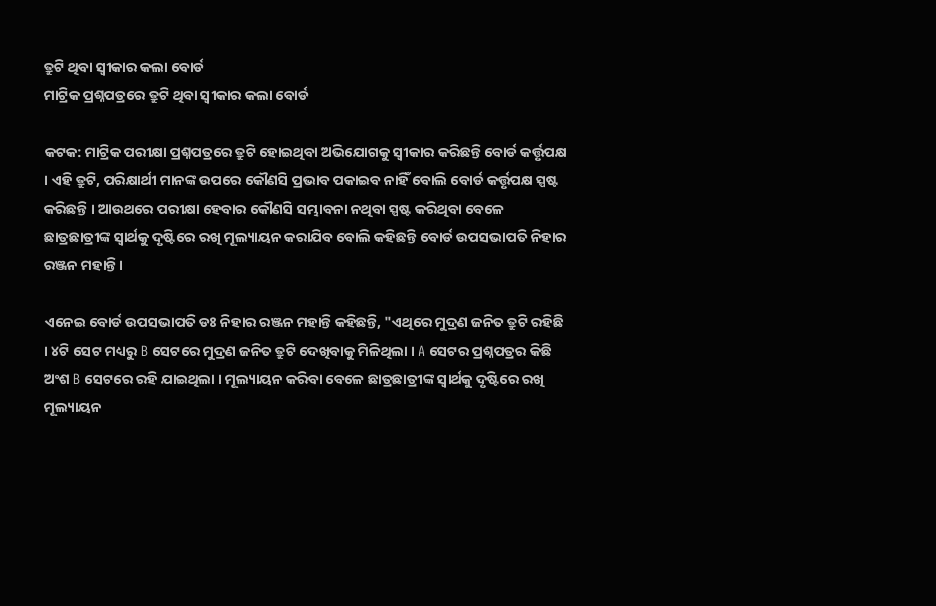ତ୍ରୁଟି ଥିବା ସ୍ୱୀକାର କଲା ବୋର୍ଡ
ମାଟ୍ରିକ ପ୍ରଶ୍ନପତ୍ରରେ ତ୍ରୁଟି ଥିବା ସ୍ୱୀକାର କଲା ବୋର୍ଡ

କଟକ: ମାଟ୍ରିକ ପରୀକ୍ଷା ପ୍ରଶ୍ନପତ୍ରରେ ତ୍ରୁଟି ହୋଇଥିବା ଅଭିଯୋଗକୁ ସ୍ବୀକାର କରିଛନ୍ତି ବୋର୍ଡ କର୍ତ୍ତୃପକ୍ଷ । ଏହି ତ୍ରୁଟି, ପରିକ୍ଷାର୍ଥୀ ମାନଙ୍କ ଉପରେ କୌଣସି ପ୍ରଭାବ ପକାଇବ ନାହିଁ ବୋଲି ବୋର୍ଡ କର୍ତ୍ତୃପକ୍ଷ ସ୍ପଷ୍ଟ କରିଛନ୍ତି । ଆଉଥରେ ପରୀକ୍ଷା ହେବାର କୌଣସି ସମ୍ଭାବନା ନଥିବା ସ୍ପଷ୍ଟ କରିଥିବା ବେଳେ ଛାତ୍ରଛାତ୍ରୀଙ୍କ ସ୍ବାର୍ଥକୁ ଦୃଷ୍ଟିରେ ରଖି ମୂଲ୍ୟାୟନ କରାଯିବ ବୋଲି କହିଛନ୍ତି ବୋର୍ଡ ଉପସଭାପତି ନିହାର ରଞ୍ଜନ ମହାନ୍ତି ।

ଏନେଇ ବୋର୍ଡ ଉପସଭାପତି ଡଃ ନିହାର ରଞ୍ଜନ ମହାନ୍ତି କହିଛନ୍ତି, "ଏଥିରେ ମୁଦ୍ରଣ ଜନିତ ତ୍ରୁଟି ରହିଛି । ୪ଟି ସେଟ ମଧ୍ୟରୁ B ସେଟରେ ମୁଦ୍ରଣ ଜନିତ ତ୍ରୁଟି ଦେଖିବାକୁ ମିଳିଥିଲା । A ସେଟର ପ୍ରଶ୍ନପତ୍ରର କିଛି ଅଂଶ B ସେଟରେ ରହି ଯାଇଥିଲା । ମୂଲ୍ୟାୟନ କରିବା ବେଳେ ଛାତ୍ରଛାତ୍ରୀଙ୍କ ସ୍ବାର୍ଥକୁ ଦୃଷ୍ଟିରେ ରଖି ମୂଲ୍ୟାୟନ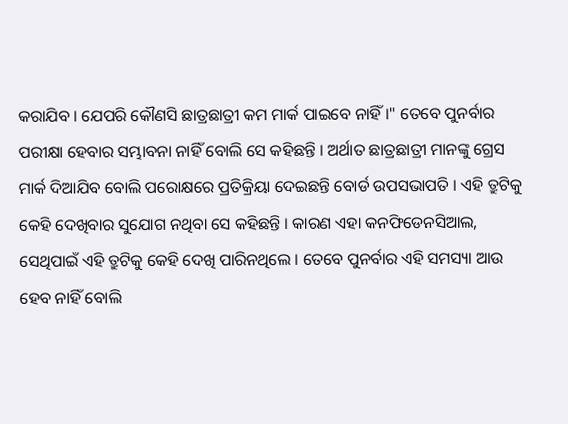କରାଯିବ । ଯେପରି କୌଣସି ଛାତ୍ରଛାତ୍ରୀ କମ ମାର୍କ ପାଇବେ ନାହିଁ ।" ତେବେ ପୁନର୍ବାର ପରୀକ୍ଷା ହେବାର ସମ୍ଭାବନା ନାହିଁ ବୋଲି ସେ କହିଛନ୍ତି । ଅର୍ଥାତ ଛାତ୍ରଛାତ୍ରୀ ମାନଙ୍କୁ ଗ୍ରେସ ମାର୍କ ଦିଆଯିବ ବୋଲି ପରୋକ୍ଷରେ ପ୍ରତିକ୍ରିୟା ଦେଇଛନ୍ତି ବୋର୍ଡ ଉପସଭାପତି । ଏହି ତ୍ରୁଟିକୁ କେହି ଦେଖିବାର ସୁଯୋଗ ନଥିବା ସେ କହିଛନ୍ତି । କାରଣ ଏହା କନଫିଡେନସିଆଲ, ସେଥିପାଇଁ ଏହି ତ୍ରୁଟିକୁ କେହି ଦେଖି ପାରିନଥିଲେ । ତେବେ ପୁନର୍ବାର ଏହି ସମସ୍ୟା ଆଉ ହେବ ନାହିଁ ବୋଲି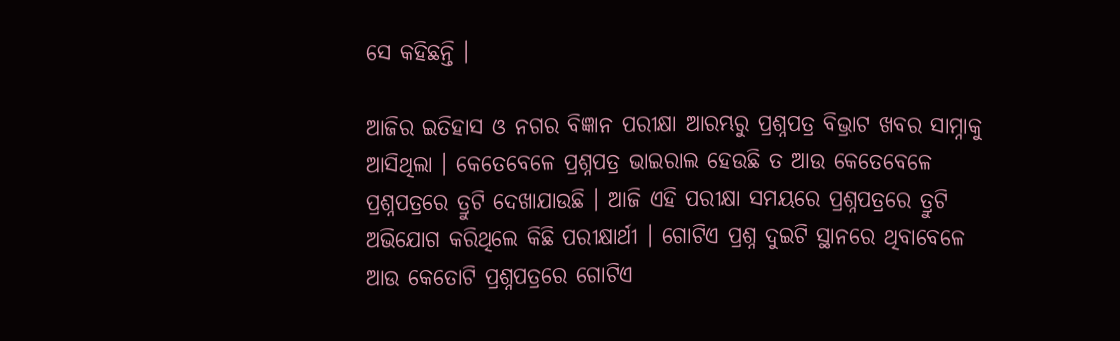ସେ କହିଛନ୍ତି ।

ଆଜିର ଇତିହାସ ଓ ନଗର ବିଜ୍ଞାନ ପରୀକ୍ଷା ଆରମ୍ଭରୁ ପ୍ରଶ୍ନପତ୍ର ବିଭ୍ରାଟ ଖବର ସାମ୍ନାକୁ ଆସିଥିଲା । କେତେବେଳେ ପ୍ରଶ୍ନପତ୍ର ଭାଇରାଲ ହେଉଛି ତ ଆଉ କେତେବେଳେ ପ୍ରଶ୍ନପତ୍ରରେ ତ୍ରୁଟି ଦେଖାଯାଉଛି । ଆଜି ଏହି ପରୀକ୍ଷା ସମୟରେ ପ୍ରଶ୍ନପତ୍ରରେ ତ୍ରୁଟି ଅଭିଯୋଗ କରିଥିଲେ କିଛି ପରୀକ୍ଷାର୍ଥୀ । ଗୋଟିଏ ପ୍ରଶ୍ନ ଦୁଇଟି ସ୍ଥାନରେ ଥିବାବେଳେ ଆଉ କେତୋଟି ପ୍ରଶ୍ନପତ୍ରରେ ଗୋଟିଏ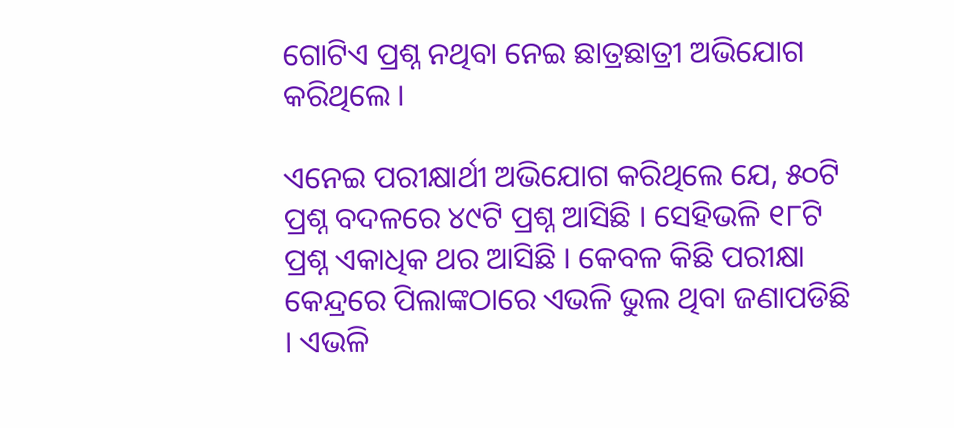ଗୋଟିଏ ପ୍ରଶ୍ନ ନଥିବା ନେଇ ଛାତ୍ରଛାତ୍ରୀ ଅଭିଯୋଗ କରିଥିଲେ ।

ଏନେଇ ପରୀକ୍ଷାର୍ଥୀ ଅଭିଯୋଗ କରିଥିଲେ ଯେ, ୫୦ଟି ପ୍ରଶ୍ନ ବଦଳରେ ୪୯ଟି ପ୍ରଶ୍ନ ଆସିଛି । ସେହିଭଳି ୧୮ଟି ପ୍ରଶ୍ନ ଏକାଧିକ ଥର ଆସିଛି । କେବଳ କିଛି ପରୀକ୍ଷା କେନ୍ଦ୍ରରେ ପିଲାଙ୍କଠାରେ ଏଭଳି ଭୁଲ ଥିବା ଜଣାପଡିଛି । ଏଭଳି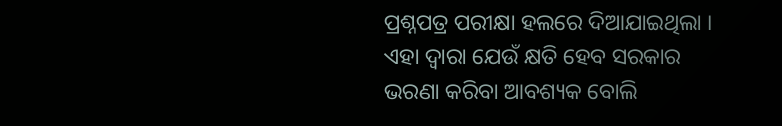ପ୍ରଶ୍ନପତ୍ର ପରୀକ୍ଷା ହଲରେ ଦିଆଯାଇଥିଲା । ଏହା ଦ୍ବାରା ଯେଉଁ କ୍ଷତି ହେବ ସରକାର ଭରଣା କରିବା ଆବଶ୍ୟକ ବୋଲି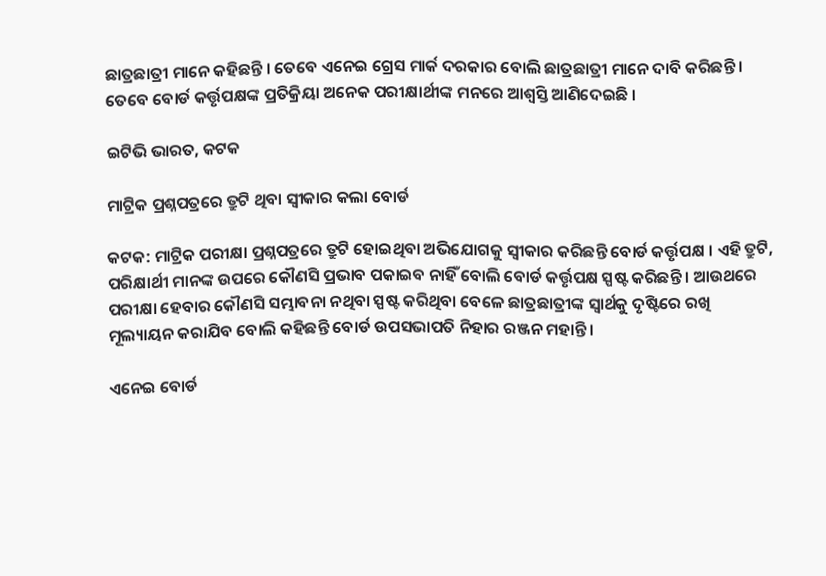ଛାତ୍ରଛାତ୍ରୀ ମାନେ କହିଛନ୍ତି । ତେବେ ଏନେଇ ଗ୍ରେସ ମାର୍କ ଦରକାର ବୋଲି ଛାତ୍ରଛାତ୍ରୀ ମାନେ ଦାବି କରିଛନ୍ତି । ତେବେ ବୋର୍ଡ କର୍ତ୍ତୃପକ୍ଷଙ୍କ ପ୍ରତିକ୍ରିୟା ଅନେକ ପରୀକ୍ଷାର୍ଥୀଙ୍କ ମନରେ ଆଶ୍ବସ୍ତି ଆଣିଦେଇଛି ।

ଇଟିଭି ଭାରତ, କଟକ

ମାଟ୍ରିକ ପ୍ରଶ୍ନପତ୍ରରେ ତ୍ରୁଟି ଥିବା ସ୍ୱୀକାର କଲା ବୋର୍ଡ

କଟକ: ମାଟ୍ରିକ ପରୀକ୍ଷା ପ୍ରଶ୍ନପତ୍ରରେ ତ୍ରୁଟି ହୋଇଥିବା ଅଭିଯୋଗକୁ ସ୍ବୀକାର କରିଛନ୍ତି ବୋର୍ଡ କର୍ତ୍ତୃପକ୍ଷ । ଏହି ତ୍ରୁଟି, ପରିକ୍ଷାର୍ଥୀ ମାନଙ୍କ ଉପରେ କୌଣସି ପ୍ରଭାବ ପକାଇବ ନାହିଁ ବୋଲି ବୋର୍ଡ କର୍ତ୍ତୃପକ୍ଷ ସ୍ପଷ୍ଟ କରିଛନ୍ତି । ଆଉଥରେ ପରୀକ୍ଷା ହେବାର କୌଣସି ସମ୍ଭାବନା ନଥିବା ସ୍ପଷ୍ଟ କରିଥିବା ବେଳେ ଛାତ୍ରଛାତ୍ରୀଙ୍କ ସ୍ବାର୍ଥକୁ ଦୃଷ୍ଟିରେ ରଖି ମୂଲ୍ୟାୟନ କରାଯିବ ବୋଲି କହିଛନ୍ତି ବୋର୍ଡ ଉପସଭାପତି ନିହାର ରଞ୍ଜନ ମହାନ୍ତି ।

ଏନେଇ ବୋର୍ଡ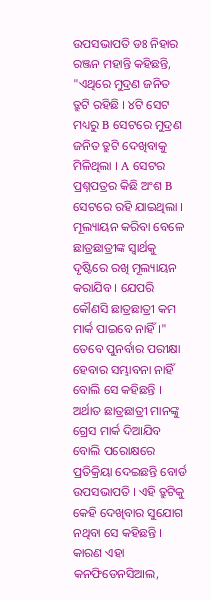ଉପସଭାପତି ଡଃ ନିହାର ରଞ୍ଜନ ମହାନ୍ତି କହିଛନ୍ତି, "ଏଥିରେ ମୁଦ୍ରଣ ଜନିତ ତ୍ରୁଟି ରହିଛି । ୪ଟି ସେଟ ମଧ୍ୟରୁ B ସେଟରେ ମୁଦ୍ରଣ ଜନିତ ତ୍ରୁଟି ଦେଖିବାକୁ ମିଳିଥିଲା । A ସେଟର ପ୍ରଶ୍ନପତ୍ରର କିଛି ଅଂଶ B ସେଟରେ ରହି ଯାଇଥିଲା । ମୂଲ୍ୟାୟନ କରିବା ବେଳେ ଛାତ୍ରଛାତ୍ରୀଙ୍କ ସ୍ବାର୍ଥକୁ ଦୃଷ୍ଟିରେ ରଖି ମୂଲ୍ୟାୟନ କରାଯିବ । ଯେପରି କୌଣସି ଛାତ୍ରଛାତ୍ରୀ କମ ମାର୍କ ପାଇବେ ନାହିଁ ।" ତେବେ ପୁନର୍ବାର ପରୀକ୍ଷା ହେବାର ସମ୍ଭାବନା ନାହିଁ ବୋଲି ସେ କହିଛନ୍ତି । ଅର୍ଥାତ ଛାତ୍ରଛାତ୍ରୀ ମାନଙ୍କୁ ଗ୍ରେସ ମାର୍କ ଦିଆଯିବ ବୋଲି ପରୋକ୍ଷରେ ପ୍ରତିକ୍ରିୟା ଦେଇଛନ୍ତି ବୋର୍ଡ ଉପସଭାପତି । ଏହି ତ୍ରୁଟିକୁ କେହି ଦେଖିବାର ସୁଯୋଗ ନଥିବା ସେ କହିଛନ୍ତି । କାରଣ ଏହା କନଫିଡେନସିଆଲ,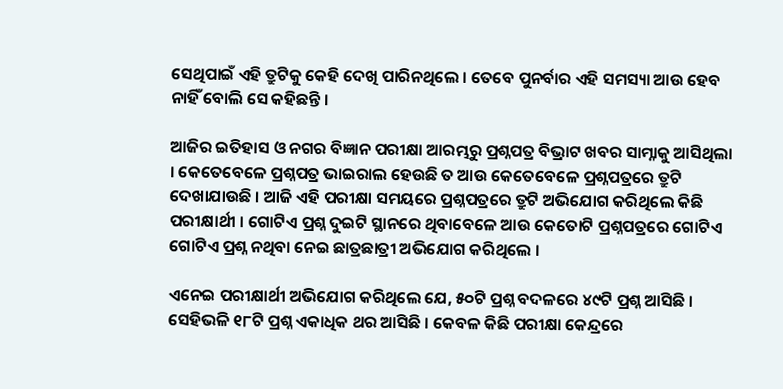ସେଥିପାଇଁ ଏହି ତ୍ରୁଟିକୁ କେହି ଦେଖି ପାରିନଥିଲେ । ତେବେ ପୁନର୍ବାର ଏହି ସମସ୍ୟା ଆଉ ହେବ ନାହିଁ ବୋଲି ସେ କହିଛନ୍ତି ।

ଆଜିର ଇତିହାସ ଓ ନଗର ବିଜ୍ଞାନ ପରୀକ୍ଷା ଆରମ୍ଭରୁ ପ୍ରଶ୍ନପତ୍ର ବିଭ୍ରାଟ ଖବର ସାମ୍ନାକୁ ଆସିଥିଲା । କେତେବେଳେ ପ୍ରଶ୍ନପତ୍ର ଭାଇରାଲ ହେଉଛି ତ ଆଉ କେତେବେଳେ ପ୍ରଶ୍ନପତ୍ରରେ ତ୍ରୁଟି ଦେଖାଯାଉଛି । ଆଜି ଏହି ପରୀକ୍ଷା ସମୟରେ ପ୍ରଶ୍ନପତ୍ରରେ ତ୍ରୁଟି ଅଭିଯୋଗ କରିଥିଲେ କିଛି ପରୀକ୍ଷାର୍ଥୀ । ଗୋଟିଏ ପ୍ରଶ୍ନ ଦୁଇଟି ସ୍ଥାନରେ ଥିବାବେଳେ ଆଉ କେତୋଟି ପ୍ରଶ୍ନପତ୍ରରେ ଗୋଟିଏ ଗୋଟିଏ ପ୍ରଶ୍ନ ନଥିବା ନେଇ ଛାତ୍ରଛାତ୍ରୀ ଅଭିଯୋଗ କରିଥିଲେ ।

ଏନେଇ ପରୀକ୍ଷାର୍ଥୀ ଅଭିଯୋଗ କରିଥିଲେ ଯେ, ୫୦ଟି ପ୍ରଶ୍ନ ବଦଳରେ ୪୯ଟି ପ୍ରଶ୍ନ ଆସିଛି । ସେହିଭଳି ୧୮ଟି ପ୍ରଶ୍ନ ଏକାଧିକ ଥର ଆସିଛି । କେବଳ କିଛି ପରୀକ୍ଷା କେନ୍ଦ୍ରରେ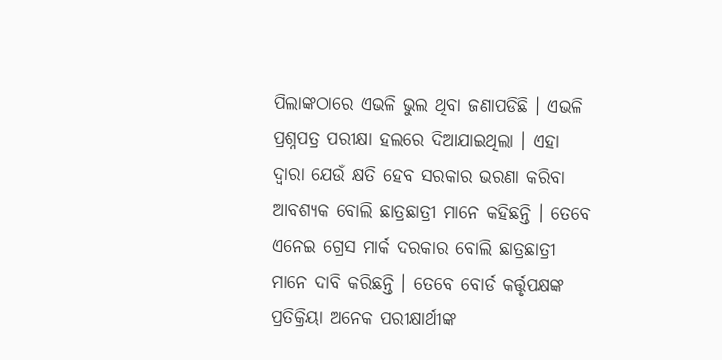ପିଲାଙ୍କଠାରେ ଏଭଳି ଭୁଲ ଥିବା ଜଣାପଡିଛି । ଏଭଳି ପ୍ରଶ୍ନପତ୍ର ପରୀକ୍ଷା ହଲରେ ଦିଆଯାଇଥିଲା । ଏହା ଦ୍ବାରା ଯେଉଁ କ୍ଷତି ହେବ ସରକାର ଭରଣା କରିବା ଆବଶ୍ୟକ ବୋଲି ଛାତ୍ରଛାତ୍ରୀ ମାନେ କହିଛନ୍ତି । ତେବେ ଏନେଇ ଗ୍ରେସ ମାର୍କ ଦରକାର ବୋଲି ଛାତ୍ରଛାତ୍ରୀ ମାନେ ଦାବି କରିଛନ୍ତି । ତେବେ ବୋର୍ଡ କର୍ତ୍ତୃପକ୍ଷଙ୍କ ପ୍ରତିକ୍ରିୟା ଅନେକ ପରୀକ୍ଷାର୍ଥୀଙ୍କ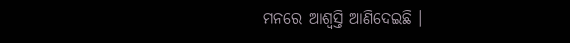ମନରେ ଆଶ୍ବସ୍ତି ଆଣିଦେଇଛି ।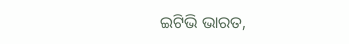ଇଟିଭି ଭାରତ,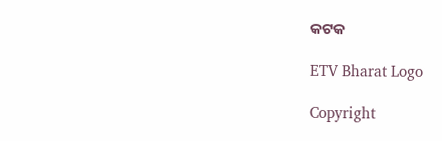କଟକ

ETV Bharat Logo

Copyright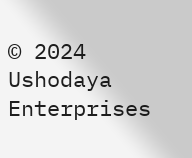© 2024 Ushodaya Enterprises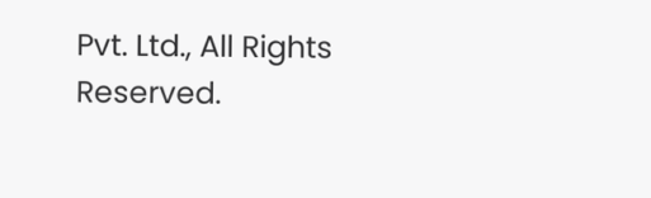Pvt. Ltd., All Rights Reserved.